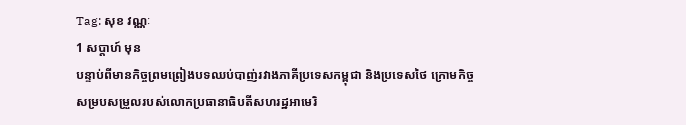Tag: សុខ វណ្ណៈ
1 សប្ដាហ៍ មុន
បន្ទាប់ពីមានកិច្ចព្រមព្រៀងបទឈប់បាញ់រវាងភាគីប្រទេសកម្ពុជា និងប្រទេសថៃ ក្រោមកិច្ចសម្របសម្រួលរបស់លោកប្រធានាធិបតីសហរដ្ឋអាមេរិ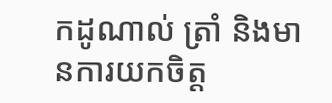កដូណាល់ ត្រាំ និងមានការយកចិត្ត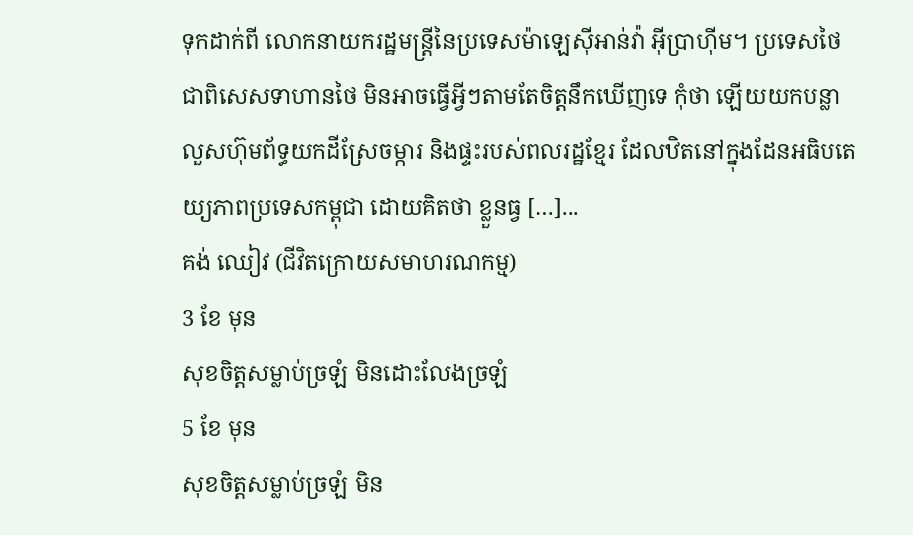ទុកដាក់ពី លោកនាយករដ្ឋមន្រ្តីនៃប្រទេសម៉ាឡេស៊ីអាន់វ៉ា អ៊ីប្រាហ៊ីម។ ប្រទេសថៃ ជាពិសេសទាហានថៃ មិនអាចធ្វើអ្វីៗតាមតែចិត្តនឹកឃើញទេ កុំថា ឡើយយកបន្លាលួសហ៊ុមព័ទ្ធយកដីស្រែចម្ការ និងផ្ទះរបស់ពលរដ្ឋខ្មែរ ដែលឋិតនៅក្នុងដែនអធិបតេយ្យភាពប្រទេសកម្ពុជា ដោយគិតថា ខ្លួនធ្វ […]...
គង់ ឈៀវ (ជីវិតក្រោយសមាហរណកម្ម)
3 ខែ មុន
សុខចិត្តសម្លាប់ច្រឡំ មិនដោះលែងច្រឡំ
5 ខែ មុន
សុខចិត្តសម្លាប់ច្រឡំ មិន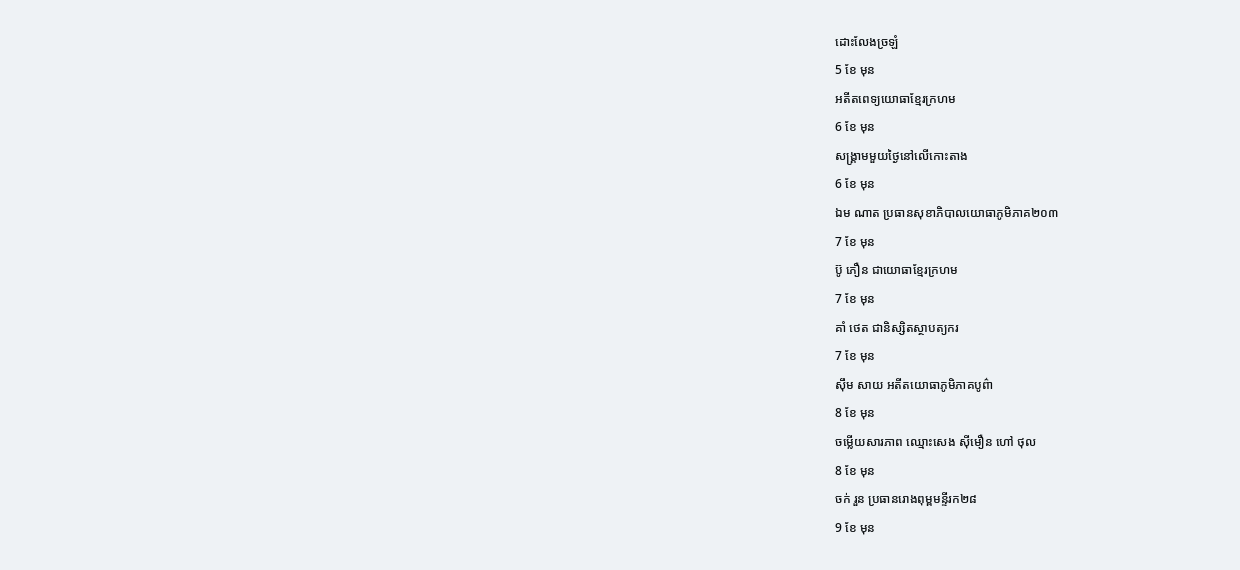ដោះលែងច្រឡំ
5 ខែ មុន
អតីតពេទ្យយោធាខ្មែរក្រហម
6 ខែ មុន
សង្រ្គាមមួយថ្ងៃនៅលើកោះតាង
6 ខែ មុន
ឯម ណាត ប្រធានសុខាភិបាលយោធាភូមិភាគ២០៣
7 ខែ មុន
ប៊ូ ភឿន ជាយោធាខ្មែរក្រហម
7 ខែ មុន
គាំ ថេត ជានិស្សិតស្ថាបត្យករ
7 ខែ មុន
ស៊ឹម សាយ អតីតយោធាភូមិភាគបូព៌ា
8 ខែ មុន
ចម្លើយសារភាព ឈ្មោះសេង ស៊ីមឿន ហៅ ថុល
8 ខែ មុន
ចក់ រួន ប្រធានរោងពុម្ពមន្ទីរក២៨
9 ខែ មុន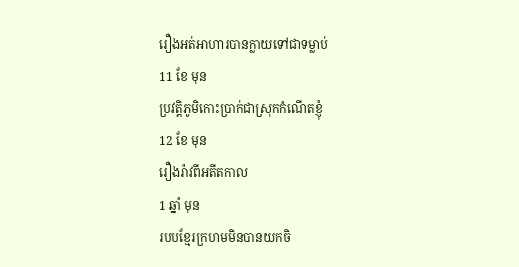រឿងអត់អាហារបានក្លាយទៅជាទម្លាប់
11 ខែ មុន
ប្រវត្តិភូមិកោះប្រាក់ជាស្រុកកំណើតខ្ញុំ
12 ខែ មុន
រឿងរ៉ាវពីអតីតកាល
1 ឆ្នាំ មុន
របបខ្មែរក្រហមមិនបានយកចិ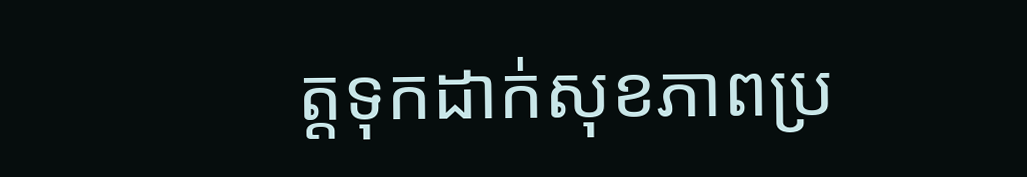ត្តទុកដាក់សុខភាពប្រ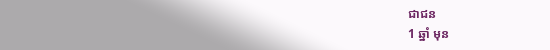ជាជន
1 ឆ្នាំ មុន